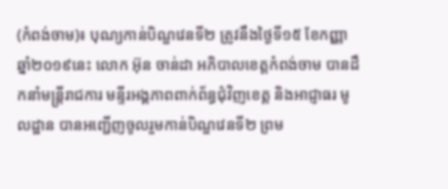(កំពង់ចាម)៖ បុណ្យកាន់បិណ្ឌវេនទី២ ត្រូវនឹងថ្ងៃទី១៥ ខែកញ្ញា ឆ្នាំ២០១៩នេះ លោក អ៊ុន ចាន់ដា អភិបាលខេត្តកំពង់ចាម បានដឹកនាំមន្ត្រីរាជការ មន្ទីរអង្គភាពពាក់ព័ន្ធជុំវិញខេត្ត និងអាជ្ញាធរ មូលដ្ឋាន បានអញ្ជើញចូលរួមកាន់បិណ្ឌវេនទី២ ព្រម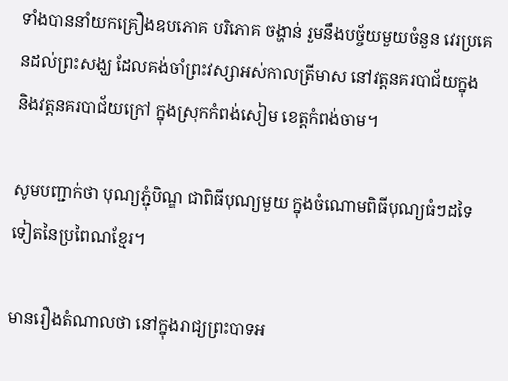ទាំងបាននាំយកគ្រឿងឧបភោគ បរិភោគ ចង្ហាន់ រួមនឹងបច្ច័យមួយចំនួន វេរប្រគេនដល់ព្រះសង្ឃ ដែលគង់ចាំព្រះវស្សាអស់កាលត្រីមាស នៅវត្តនគរបាជ័យក្នុង និងវត្តនគរបាជ័យក្រៅ ក្នុងស្រុកកំពង់សៀម ខេត្តកំពង់ចាម។

សូមបញ្ជាក់ថា បុណ្យភ្ជុំបិណ្ឌ ជាពិធីបុណ្យមួយ ក្នុងចំណោមពិធីបុណ្យធំៗដទៃទៀតនៃប្រពៃណខ្មែរ។

មានរឿងតំណាលថា នៅក្នុងរាជ្យព្រះបាទអ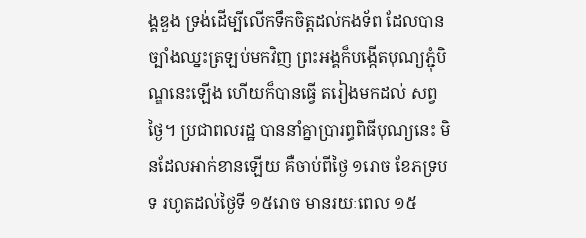ង្គឌួង ទ្រង់ដើម្បីលើកទឹកចិត្តដល់កងទ័ព ដែលបានច្បាំងឈ្នះត្រឡប់មកវិញ ព្រះអង្គក៏បង្កើតបុណ្យភ្ជុំបិណ្ឌនេះឡើង ហើយក៏បានធ្វើ តរៀងមកដល់ សព្វថ្ងៃ។ ប្រជាពលរដ្ឋ បាននាំគ្នាប្រារព្ធពិធីបុណ្យនេះ មិនដែលអាក់ខានឡើយ គឺចាប់ពីថៃ្ង ១រោច ខែភទ្របទ រហូតដល់ថៃ្ងទី ១៥រោច មានរយៈពេល ១៥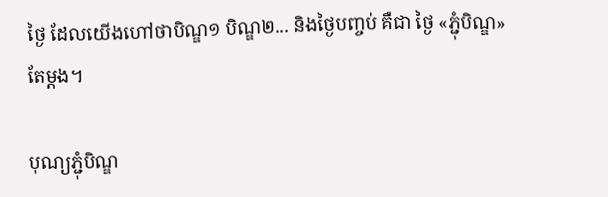ថៃ្ង ដែលយើងហៅថាបិណ្ឌ១ បិណ្ឌ២... និងថៃ្ងបញ្ចប់ គឺជា ថៃ្ង «ភ្ជុំបិណ្ឌ» តែម្តង។

បុណ្យភ្ជុំបិណ្ឌ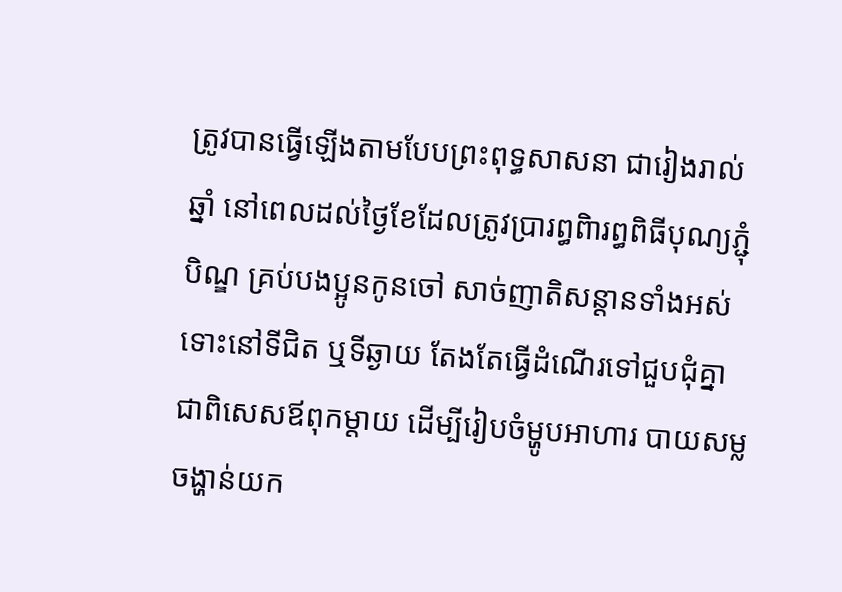ត្រូវបានធ្វើឡើងតាមបែបព្រះពុទ្ធសាសនា ជារៀងរាល់ឆ្នាំ នៅពេលដល់ថ្ងៃខែដែលត្រូវប្រារព្ធពិារព្ធពិធីបុណ្យភ្ជុំបិណ្ឌ គ្រប់បងប្អូនកូនចៅ សាច់ញាតិសន្ដានទាំងអស់ ទោះនៅទីជិត ឬទីឆ្ងាយ តែងតែធ្វើដំណើរទៅជួបជុំគ្នា ជាពិសេសឪពុកម្ដាយ ដើម្បីរៀបចំម្ហូបអាហារ បាយសម្ល ចង្ហាន់យក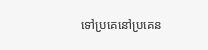ទៅប្រគេនៅប្រគេន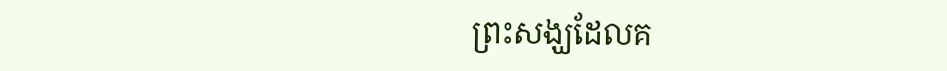ព្រះសង្ឃដែលគ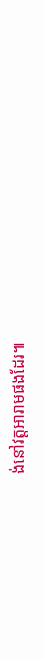ង់នៅវត្តអារាមផងដែរ៕